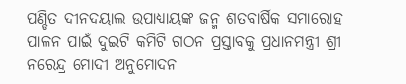ପଣ୍ଡିତ ଦୀନଦୟାଲ ଉପାଧ୍ୟାୟଙ୍କ ଜନ୍ମ ଶତବାର୍ଷିକ ସମାରୋହ ପାଳନ ପାଇଁ ଦୁଇଟି କମିଟି ଗଠନ ପ୍ରସ୍ତାବକୁ ପ୍ରଧାନମନ୍ତ୍ରୀ ଶ୍ରୀ ନରେନ୍ଦ୍ର ମୋଦୀ ଅନୁମୋଦନ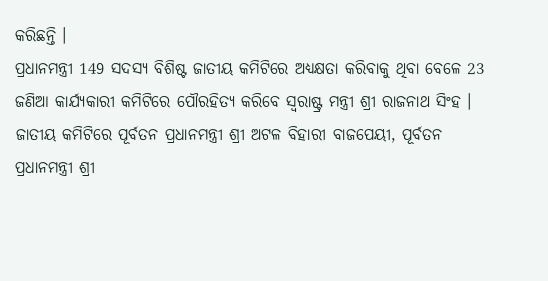କରିଛନ୍ତି ।
ପ୍ରଧାନମନ୍ତ୍ରୀ 149 ସଦସ୍ୟ ବିଶିଷ୍ଟ ଜାତୀୟ କମିଟିରେ ଅଧ୍ୟକ୍ଷତା କରିବାକୁ ଥିବା ବେଳେ 23 ଜଣିଆ କାର୍ଯ୍ୟକାରୀ କମିଟିରେ ପୌରହିତ୍ୟ କରିବେ ସ୍ଵରାଷ୍ଟ୍ର ମନ୍ତ୍ରୀ ଶ୍ରୀ ରାଜନାଥ ସିଂହ ।
ଜାତୀୟ କମିଟିରେ ପୂର୍ବତନ ପ୍ରଧାନମନ୍ତ୍ରୀ ଶ୍ରୀ ଅଟଳ ବିହାରୀ ବାଜପେୟୀ, ପୂର୍ବତନ ପ୍ରଧାନମନ୍ତ୍ରୀ ଶ୍ରୀ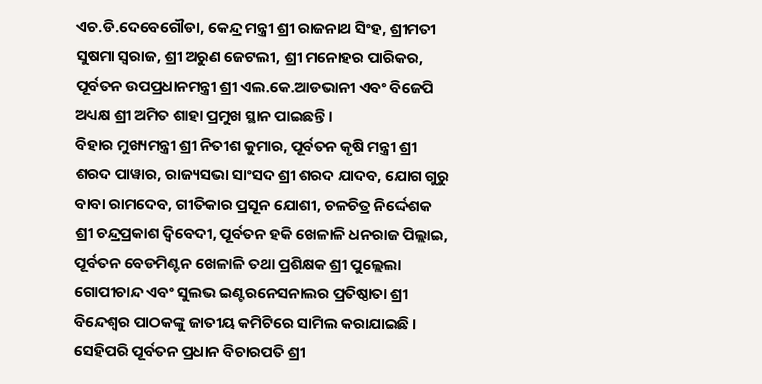ଏଚ.ଡି.ଦେବେଗୌଡା, କେନ୍ଦ୍ର ମନ୍ତ୍ରୀ ଶ୍ରୀ ରାଜନାଥ ସିଂହ, ଶ୍ରୀମତୀ ସୁଷମା ସ୍ଵରାଜ, ଶ୍ରୀ ଅରୁଣ ଜେଟଲୀ, ଶ୍ରୀ ମନୋହର ପାରିକର, ପୂର୍ବତନ ଉପପ୍ରଧାନମନ୍ତ୍ରୀ ଶ୍ରୀ ଏଲ.କେ.ଆଡଭାନୀ ଏବଂ ବିଜେପି ଅଧ୍ୟକ୍ଷ ଶ୍ରୀ ଅମିତ ଶାହା ପ୍ରମୁଖ ସ୍ଥାନ ପାଇଛନ୍ତି ।
ବିହାର ମୁଖ୍ୟମନ୍ତ୍ରୀ ଶ୍ରୀ ନିତୀଶ କୁମାର, ପୂର୍ବତନ କୃଷି ମନ୍ତ୍ରୀ ଶ୍ରୀ ଶରଦ ପାୱାର, ରାଜ୍ୟସଭା ସାଂସଦ ଶ୍ରୀ ଶରଦ ଯାଦବ, ଯୋଗ ଗୁରୁ ବାବା ରାମଦେବ, ଗୀତିକାର ପ୍ରସୂନ ଯୋଶୀ, ଚଳଚିତ୍ର ନିର୍ଦ୍ଦେଶକ ଶ୍ରୀ ଚନ୍ଦ୍ରପ୍ରକାଶ ଦ୍ଵିବେଦୀ, ପୂର୍ବତନ ହକି ଖେଳାଳି ଧନରାଜ ପିଲ୍ଲାଇ, ପୂର୍ବତନ ବେଡମିଣ୍ଟନ ଖେଳାଳି ତଥା ପ୍ରଶିକ୍ଷକ ଶ୍ରୀ ପୁଲ୍ଲେଲା ଗୋପୀଚାନ୍ଦ ଏବଂ ସୁଲଭ ଇଣ୍ଟରନେସନାଲର ପ୍ରତିଷ୍ଠାତା ଶ୍ରୀ ବିନ୍ଦେଶ୍ଵର ପାଠକଙ୍କୁ ଜାତୀୟ କମିଟିରେ ସାମିଲ କରାଯାଇଛି । ସେହିପରି ପୂର୍ବତନ ପ୍ରଧାନ ବିଚାରପତି ଶ୍ରୀ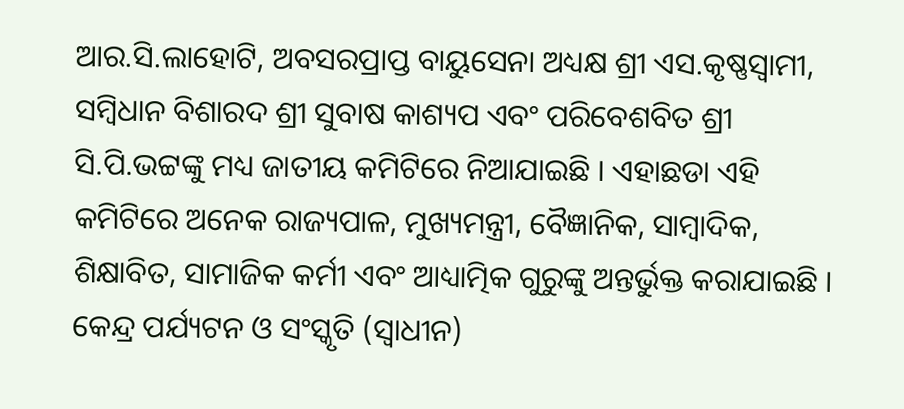ଆର.ସି.ଲାହୋଟି, ଅବସରପ୍ରାପ୍ତ ବାୟୁସେନା ଅଧ୍ୟକ୍ଷ ଶ୍ରୀ ଏସ.କୃଷ୍ଣସ୍ଵାମୀ, ସମ୍ବିଧାନ ବିଶାରଦ ଶ୍ରୀ ସୁବାଷ କାଶ୍ୟପ ଏବଂ ପରିବେଶବିତ ଶ୍ରୀ ସି.ପି.ଭଟ୍ଟଙ୍କୁ ମଧ୍ୟ ଜାତୀୟ କମିଟିରେ ନିଆଯାଇଛି । ଏହାଛଡା ଏହି କମିଟିରେ ଅନେକ ରାଜ୍ୟପାଳ, ମୁଖ୍ୟମନ୍ତ୍ରୀ, ବୈଜ୍ଞାନିକ, ସାମ୍ବାଦିକ, ଶିକ୍ଷାବିତ, ସାମାଜିକ କର୍ମୀ ଏବଂ ଆଧ୍ୟାତ୍ମିକ ଗୁରୁଙ୍କୁ ଅନ୍ତର୍ଭୁକ୍ତ କରାଯାଇଛି ।
କେନ୍ଦ୍ର ପର୍ଯ୍ୟଟନ ଓ ସଂସ୍କୃତି (ସ୍ଵାଧୀନ)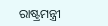ରାଷ୍ଟ୍ରମନ୍ତ୍ରୀ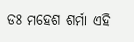ଡଃ ମହେଶ ଶର୍ମା ଏହି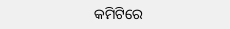କମିଟିରେ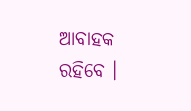ଆବାହକ ରହିବେ ।